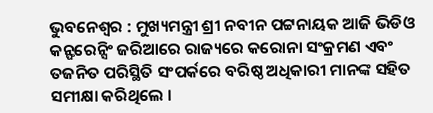ଭୁବନେଶ୍ବର : ମୁଖ୍ୟମନ୍ତ୍ରୀ ଶ୍ରୀ ନବୀନ ପଟ୍ଟନାୟକ ଆଜି ଭିଡିଓ କନ୍ଫରେନ୍ସିଂ ଜରିଆରେ ରାଜ୍ୟରେ କରୋନା ସଂକ୍ରମଣ ଏବଂ ତଜନିତ ପରିସ୍ଥିତି ସଂପର୍କରେ ବରିଷ୍ଠ ଅଧିକାରୀ ମାନଙ୍କ ସହିତ ସମୀକ୍ଷା କରିଥିଲେ ।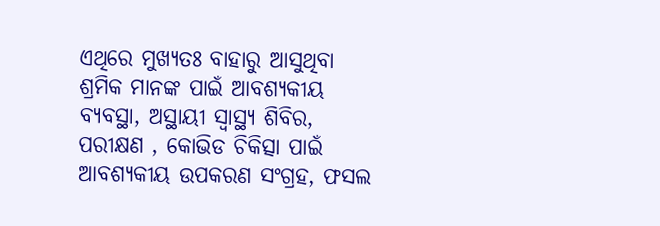ଏଥିରେ ମୁଖ୍ୟତଃ ବାହାରୁ ଆସୁଥିବା ଶ୍ରମିକ ମାନଙ୍କ ପାଇଁ ଆବଶ୍ୟକୀୟ ବ୍ୟବସ୍ଥା, ଅସ୍ଥାୟୀ ସ୍ବାସ୍ଥ୍ୟ ଶିବିର, ପରୀକ୍ଷଣ , କୋଭିଡ ଚିକିତ୍ସା ପାଇଁ ଆବଶ୍ୟକୀୟ ଉପକରଣ ସଂଗ୍ରହ, ଫସଲ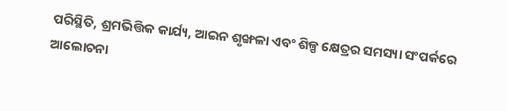ପରିସ୍ଥିତି, ଶ୍ରମଭିତ୍ତିକ କାର୍ଯ୍ୟ, ଆଇନ ଶୃଙ୍ଖଳା ଏବଂ ଶିଳ୍ପ କ୍ଷେତ୍ରର ସମସ୍ୟା ସଂପର୍କରେ ଆଲୋଚନା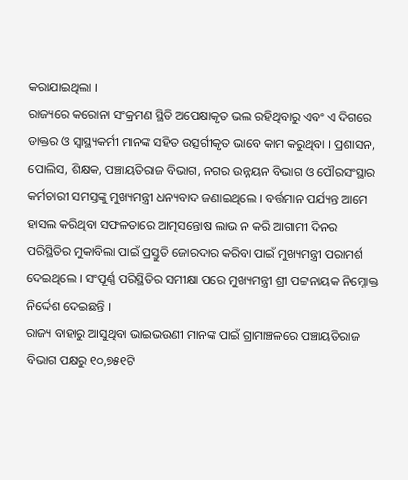କରାଯାଇଥିଲା ।
ରାଜ୍ୟରେ କରୋନା ସଂକ୍ରମଣ ସ୍ଥିତି ଅପେକ୍ଷାକୃତ ଭଲ ରହିଥିବାରୁ ଏବଂ ଏ ଦିଗରେ ଡାକ୍ତର ଓ ସ୍ବାସ୍ଥ୍ୟକର୍ମୀ ମାନଙ୍କ ସହିତ ଉତ୍ସର୍ଗୀକୃତ ଭାବେ କାମ କରୁଥିବା । ପ୍ରଶାସନ, ପୋଲିସ, ଶିକ୍ଷକ, ପଞ୍ଚାୟତିରାଜ ବିଭାଗ, ନଗର ଉନ୍ନୟନ ବିଭାଗ ଓ ପୌରସଂସ୍ଥାର କର୍ମଚାରୀ ସମସ୍ତଙ୍କୁ ମୁଖ୍ୟମନ୍ତ୍ରୀ ଧନ୍ୟବାଦ ଜଣାଇଥିଲେ । ବର୍ତ୍ତମାନ ପର୍ଯ୍ୟନ୍ତ ଆମେ ହାସଲ କରିଥିବା ସଫଳତାରେ ଆତ୍ମସନ୍ତୋଷ ଲାଭ ନ କରି ଆଗାମୀ ଦିନର ପରିସ୍ଥିତିର ମୁକାବିଲା ପାଇଁ ପ୍ରସ୍ତୁତି ଜୋରଦାର କରିବା ପାଇଁ ମୁଖ୍ୟମନ୍ତ୍ରୀ ପରାମର୍ଶ ଦେଇଥିଲେ । ସଂପୂର୍ଣ୍ଣ ପରିସ୍ଥିତିର ସମୀକ୍ଷା ପରେ ମୁଖ୍ୟମନ୍ତ୍ରୀ ଶ୍ରୀ ପଟ୍ଟନାୟକ ନିମ୍ନୋକ୍ତ ନିର୍ଦ୍ଦେଶ ଦେଇଛନ୍ତି ।
ରାଜ୍ୟ ବାହାରୁ ଆସୁଥିବା ଭାଇଭଉଣୀ ମାନଙ୍କ ପାଇଁ ଗ୍ରାମାଞ୍ଚଳରେ ପଞ୍ଚାୟତିରାଜ ବିଭାଗ ପକ୍ଷରୁ ୧୦,୭୫୧ଟି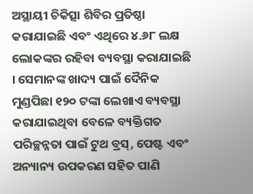ଅସ୍ଥାୟୀ ଚିକିତ୍ସା ଶିବିର ପ୍ରତିଷ୍ଠା କରାଯାଇଛି ଏବଂ ଏଥିରେ ୪.୬୮ ଲକ୍ଷ ଲୋକଙ୍କର ରହିବା ବ୍ୟବସ୍ଥା କରାଯାଇଛି । ସେମାନଙ୍କ ଖାଦ୍ୟ ପାଇଁ ଦୈନିକ ମୁଣ୍ଡପିଛା ୧୨୦ ଟଙ୍କା ଲେଖାଏ ବ୍ୟବସ୍ଥା କରାଯାଇଥିବା ବେଳେ ବ୍ୟକ୍ତିଗତ ପରିଚ୍ଛନ୍ନତା ପାଇଁ ଟୁଥ ବ୍ରସ୍, ପେଷ୍ଟ ଏବଂ ଅନ୍ୟାନ୍ୟ ଉପକରଣ ସହିତ ପାଣି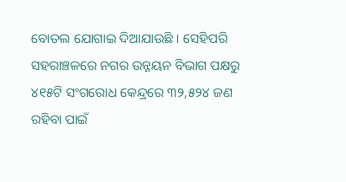ବୋତଲ ଯୋଗାଇ ଦିଆଯାଉଛି । ସେହିପରି ସହରାଞ୍ଚଳରେ ନଗର ଉନ୍ନୟନ ବିଭାଗ ପକ୍ଷରୁ ୪୧୫ଟି ସଂଗରୋଧ କେନ୍ଦ୍ରରେ ୩୨,୫୨୪ ଜଣ ରହିବା ପାଇଁ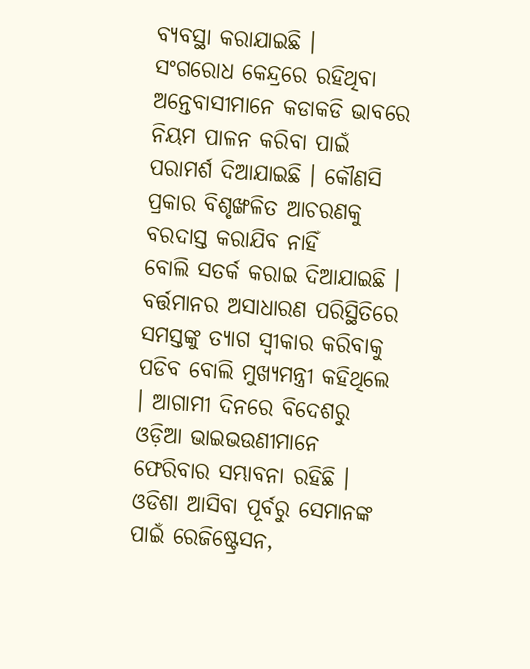ବ୍ୟବସ୍ଥା କରାଯାଇଛି ।
ସଂଗରୋଧ କେନ୍ଦ୍ରରେ ରହିଥିବା ଅନ୍ତେବାସୀମାନେ କଡାକଡି ଭାବରେ ନିୟମ ପାଳନ କରିବା ପାଇଁ ପରାମର୍ଶ ଦିଆଯାଇଛି । କୌଣସି ପ୍ରକାର ବିଶୃଙ୍ଖଳିତ ଆଚରଣକୁ ବରଦାସ୍ତ କରାଯିବ ନାହିଁ
ବୋଲି ସତର୍କ କରାଇ ଦିଆଯାଇଛି । ବର୍ତ୍ତମାନର ଅସାଧାରଣ ପରିସ୍ଥିତିରେ ସମସ୍ତଙ୍କୁ ତ୍ୟାଗ ସ୍ବୀକାର କରିବାକୁ ପଡିବ ବୋଲି ମୁଖ୍ୟମନ୍ତ୍ରୀ କହିଥିଲେ । ଆଗାମୀ ଦିନରେ ବିଦେଶରୁ ଓଡ଼ିଆ ଭାଇଭଉଣୀମାନେ ଫେରିବାର ସମ୍ଭାବନା ରହିଛି । ଓଡିଶା ଆସିବା ପୂର୍ବରୁ ସେମାନଙ୍କ ପାଇଁ ରେଜିଷ୍ଟ୍ରେସନ,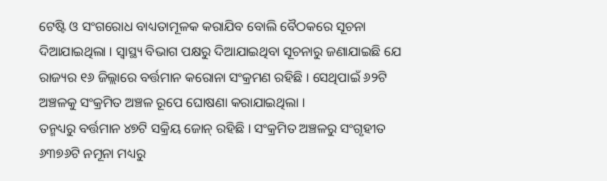ଟେଷ୍ଟି ଓ ସଂଗରୋଧ ବାଧ୍ୟତାମୂଳକ କରାଯିବ ବୋଲି ବୈଠକରେ ସୂଚନା ଦିଆଯାଇଥିଲା । ସ୍ଵାସ୍ଥ୍ୟ ବିଭାଗ ପକ୍ଷରୁ ଦିଆଯାଇଥିବା ସୂଚନାରୁ ଜଣାଯାଇଛି ଯେ ରାଜ୍ୟର ୧୬ ଜିଲ୍ଲାରେ ବର୍ତ୍ତମାନ କରୋନା ସଂକ୍ରମଣ ରହିଛି । ସେଥିପାଇଁ ୬୨ଟି ଅଞ୍ଚଳକୁ ସଂକ୍ରମିତ ଅଞ୍ଚଳ ରୂପେ ଘୋଷଣା କରାଯାଇଥିଲା ।
ତନ୍ମଧ୍ୟରୁ ବର୍ତ୍ତମାନ ୪୭ଟି ସକ୍ରିୟ ଜୋନ୍ ରହିଛି । ସଂକ୍ରମିତ ଅଞ୍ଚଳରୁ ସଂଗୃହୀତ ୬୩୭୬ଟି ନମୂନା ମଧ୍ୟରୁ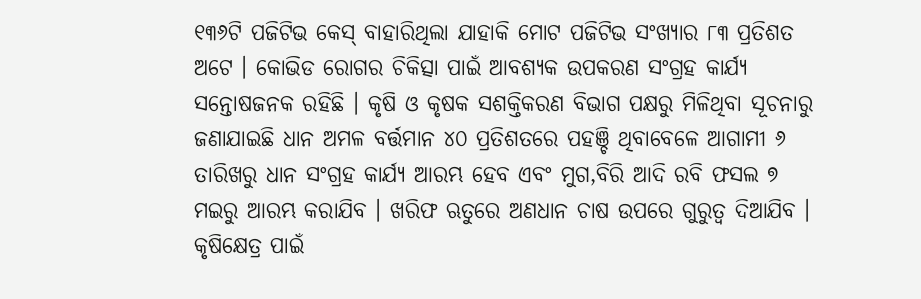୧୩୬ଟି ପଜିଟିଭ କେସ୍ ବାହାରିଥିଲା ଯାହାକି ମୋଟ ପଜିଟିଭ ସଂଖ୍ୟାର ୮୩ ପ୍ରତିଶତ ଅଟେ । କୋଭିଡ ରୋଗର ଚିକିତ୍ସା ପାଇଁ ଆବଶ୍ୟକ ଉପକରଣ ସଂଗ୍ରହ କାର୍ଯ୍ୟ ସନ୍ତୋଷଜନକ ରହିଛି । କୃଷି ଓ କୃଷକ ସଶକ୍ତିକରଣ ବିଭାଗ ପକ୍ଷରୁ ମିଳିଥିବା ସୂଚନାରୁ ଜଣାଯାଇଛି ଧାନ ଅମଳ ବର୍ତ୍ତମାନ ୪୦ ପ୍ରତିଶତରେ ପହଞ୍ଚି ଥିବାବେଳେ ଆଗାମୀ ୬ ତାରିଖରୁ ଧାନ ସଂଗ୍ରହ କାର୍ଯ୍ୟ ଆରମ୍ଭ ହେବ ଏବଂ ମୁଗ,ବିରି ଆଦି ରବି ଫସଲ ୭ ମଇରୁ ଆରମ୍ଭ କରାଯିବ । ଖରିଫ ଋତୁରେ ଅଣଧାନ ଚାଷ ଉପରେ ଗୁରୁତ୍ବ ଦିଆଯିବ ।
କୃଷିକ୍ଷେତ୍ର ପାଇଁ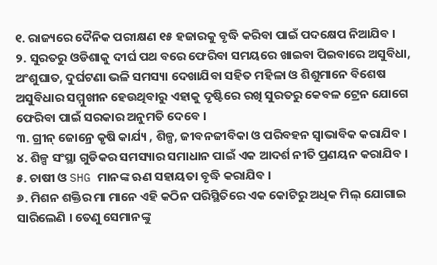୧. ରାଜ୍ୟରେ ଦୈନିକ ପରୀକ୍ଷଣ ୧୫ ହଜାରକୁ ବୃଦ୍ଧି କରିବା ପାଇଁ ପଦକ୍ଷେପ ନିଆଯିବ ।
୨. ସୁରତରୁ ଓଡିଶାକୁ ଦୀର୍ଘ ପଥ ବରେ ଫେରିବା ସମୟରେ ଖାଇବା ପିଇବାରେ ଅସୁବିଧା, ଅଂଶୁଘାତ, ଦୁର୍ଘଟଣା ଭଳି ସମସ୍ୟା ଦେଖାଯିବା ସହିତ ମହିଳା ଓ ଶିଶୁମାନେ ବିଶେଷ ଅସୁବିଧାର ସମ୍ମୁଖୀନ ହେଉଥିବାରୁ ଏହାକୁ ଦୃଷ୍ଟିରେ ରଖି ସୁରତରୁ କେବଳ ଟ୍ରେନ ଯୋଗେ ଫେରିବା ପାଇଁ ସରକାର ଅନୁମତି ଦେବେ ।
୩. ଗ୍ରୀନ୍ ଜୋନ୍ରେ କୃଷି କାର୍ଯ୍ୟ , ଶିଳ୍ପ, ଜୀବନଜୀବିକା ଓ ପରିବହନ ସ୍ଵାଭାବିକ କରାଯିବ ।
୪. ଶିଳ୍ପ ସଂସ୍ଥା ଗୁଡିକର ସମସ୍ୟାର ସମାଧାନ ପାଇଁ ଏକ ଆଦର୍ଶ ନୀତି ପ୍ରଣୟନ କରାଯିବ ।
୫. ଚାଷୀ ଓ SHG ମାନଙ୍କ ଋଣ ସହାୟତା ବୃଦ୍ଧି କରାଯିବ ।
୬. ମିଶନ ଶକ୍ତିର ମା ମାନେ ଏହି କଠିନ ପରିସ୍ଥିତିରେ ଏକ କୋଟିରୁ ଅଧିକ ମିଲ୍ ଯୋଗାଇ ସାରିଲେଣି । ତେଣୁ ସେମାନଙ୍କୁ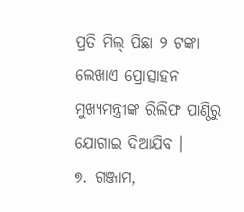ପ୍ରତି ମିଲ୍ ପିଛା ୨ ଟଙ୍କା ଲେଖାଏ ପ୍ରୋତ୍ସାହନ ମୁଖ୍ୟମନ୍ତ୍ରୀଙ୍କ ରିଲିଫ ପାଣ୍ଠିରୁ ଯୋଗାଇ ଦିଆଯିବ ।
୭. ଗଞ୍ଜାମ,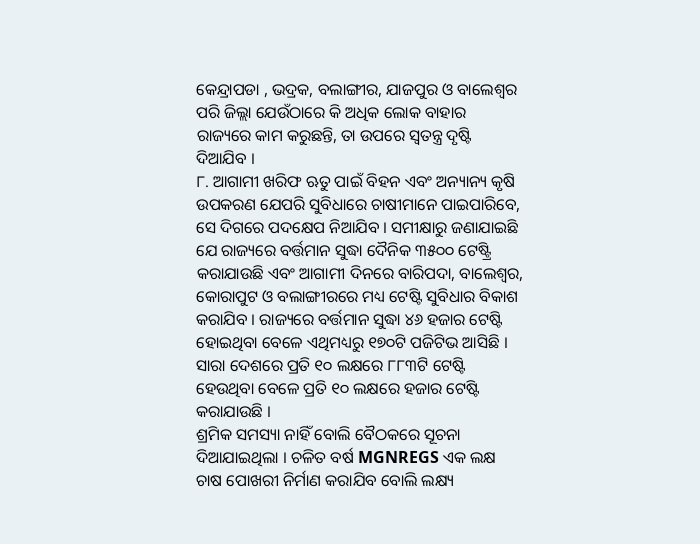କେନ୍ଦ୍ରାପଡା , ଭଦ୍ରକ, ବଲାଙ୍ଗୀର, ଯାଜପୁର ଓ ବାଲେଶ୍ବର ପରି ଜିଲ୍ଲା ଯେଉଁଠାରେ କି ଅଧିକ ଲୋକ ବାହାର ରାଜ୍ୟରେ କାମ କରୁଛନ୍ତି, ତା ଉପରେ ସ୍ଵତନ୍ତ୍ର ଦୃଷ୍ଟି ଦିଆଯିବ ।
୮. ଆଗାମୀ ଖରିଫ ଋତୁ ପାଇଁ ବିହନ ଏବଂ ଅନ୍ୟାନ୍ୟ କୃଷି ଉପକରଣ ଯେପରି ସୁବିଧାରେ ଚାଷୀମାନେ ପାଇପାରିବେ, ସେ ଦିଗରେ ପଦକ୍ଷେପ ନିଆଯିବ । ସମୀକ୍ଷାରୁ ଜଣାଯାଇଛି ଯେ ରାଜ୍ୟରେ ବର୍ତ୍ତମାନ ସୁଦ୍ଧା ଦୈନିକ ୩୫୦୦ ଟେଷ୍ଟ୍ରି କରାଯାଉଛି ଏବଂ ଆଗାମୀ ଦିନରେ ବାରିପଦା, ବାଲେଶ୍ଵର, କୋରାପୁଟ ଓ ବଲାଙ୍ଗୀରରେ ମଧ୍ୟ ଟେଷ୍ଟି ସୁବିଧାର ବିକାଶ କରାଯିବ । ରାଜ୍ୟରେ ବର୍ତ୍ତମାନ ସୁଦ୍ଧା ୪୬ ହଜାର ଟେଷ୍ଟି ହୋଇଥିବା ବେଳେ ଏଥିମଧ୍ୟରୁ ୧୭୦ଟି ପଜିଟିଭ ଆସିଛି । ସାରା ଦେଶରେ ପ୍ରତି ୧୦ ଲକ୍ଷରେ ୮୮୩ଟି ଟେଷ୍ଟି ହେଉଥିବା ବେଳେ ପ୍ରତି ୧୦ ଲକ୍ଷରେ ହଜାର ଟେଷ୍ଟି କରାଯାଉଛି ।
ଶ୍ରମିକ ସମସ୍ୟା ନାହିଁ ବୋଲି ବୈଠକରେ ସୂଚନା ଦିଆଯାଇଥିଲା । ଚଳିତ ବର୍ଷ MGNREGS ଏକ ଲକ୍ଷ ଚାଷ ପୋଖରୀ ନିର୍ମାଣ କରାଯିବ ବୋଲି ଲକ୍ଷ୍ୟ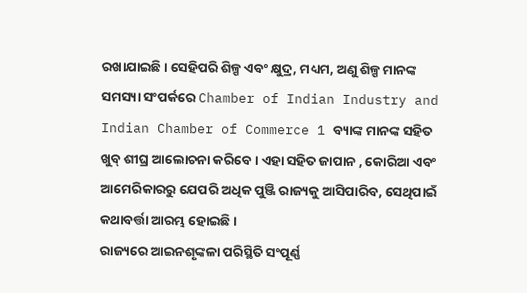ରଖାଯାଇଛି । ସେହିପରି ଶିଳ୍ପ ଏବଂ କ୍ଷୁଦ୍ର, ମଧ୍ୟମ, ଅଣୁ ଶିଳ୍ପ ମାନଙ୍କ ସମସ୍ୟା ସଂପର୍କରେ Chamber of Indian Industry and Indian Chamber of Commerce 1 ବ୍ୟାଙ୍କ ମାନଙ୍କ ସହିତ ଖୁବ୍ ଶୀଘ୍ର ଆଲୋଚନା କରିବେ । ଏହା ସହିତ ଜାପାନ , କୋରିଆ ଏବଂ ଆମେରିକାରରୁ ଯେପରି ଅଧିକ ପୁଞ୍ଜି ରାଜ୍ୟକୁ ଆସିପାରିବ, ସେଥିପାଇଁ କଥାବର୍ତ୍ତା ଆରମ୍ଭ ହୋଇଛି ।
ରାଜ୍ୟରେ ଆଇନଶୃଙ୍କଳା ପରିସ୍ଥିତି ସଂପୂର୍ଣ୍ଣ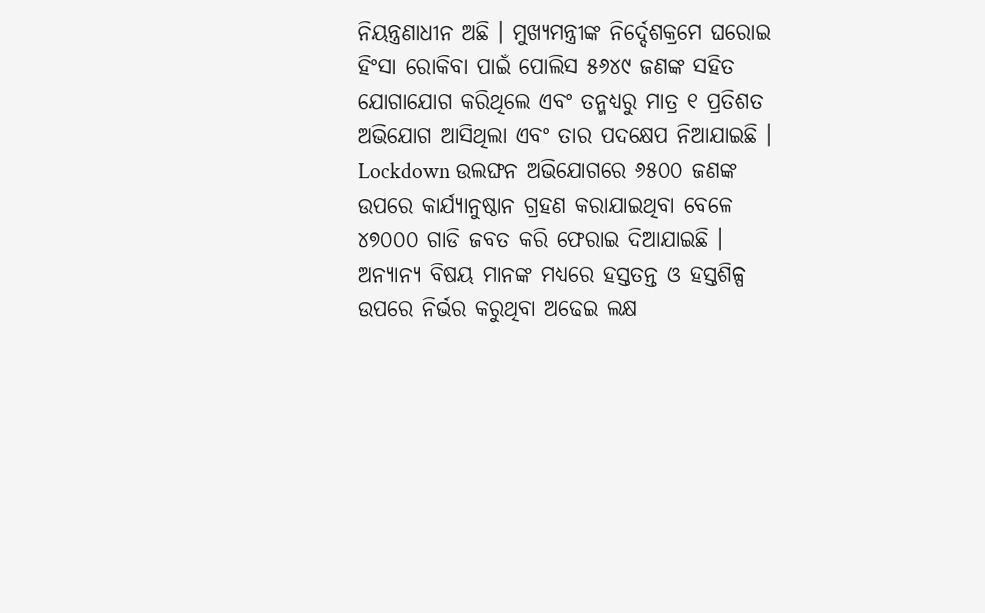ନିୟନ୍ତ୍ରଣାଧୀନ ଅଛି । ମୁଖ୍ୟମନ୍ତ୍ରୀଙ୍କ ନିର୍ଦ୍ଦେଶକ୍ରମେ ଘରୋଇ ହିଂସା ରୋକିବା ପାଇଁ ପୋଲିସ ୫୬୪୯ ଜଣଙ୍କ ସହିତ ଯୋଗାଯୋଗ କରିଥିଲେ ଏବଂ ତନ୍ମଧ୍ୟରୁ ମାତ୍ର ୧ ପ୍ରତିଶତ ଅଭିଯୋଗ ଆସିଥିଲା ଏବଂ ତାର ପଦକ୍ଷେପ ନିଆଯାଇଛି । Lockdown ଉଲଙ୍ଘନ ଅଭିଯୋଗରେ ୬୫୦୦ ଜଣଙ୍କ ଉପରେ କାର୍ଯ୍ୟାନୁଷ୍ଠାନ ଗ୍ରହଣ କରାଯାଇଥିବା ବେଳେ ୪୭୦୦୦ ଗାଡି ଜବତ କରି ଫେରାଇ ଦିଆଯାଇଛି । ଅନ୍ୟାନ୍ୟ ବିଷୟ ମାନଙ୍କ ମଧ୍ୟରେ ହସ୍ତତନ୍ତ ଓ ହସ୍ତଶିଳ୍ପ ଉପରେ ନିର୍ଭର କରୁଥିବା ଅଢେଇ ଲକ୍ଷ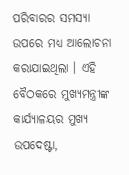ପରିବାରର ସମସ୍ୟା ଉପରେ ମଧ୍ୟ ଆଲୋଚନା କରାଯାଇଥିଲା । ଏହି ବୈଠକରେ ମୁଖ୍ୟମନ୍ତ୍ରୀଙ୍କ କାର୍ଯ୍ୟାଳୟର ମୁଖ୍ୟ ଉପଦେଷ୍ଟା,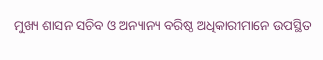ମୁଖ୍ୟ ଶାସନ ସଚିବ ଓ ଅନ୍ୟାନ୍ୟ ବରିଷ୍ଠ ଅଧିକାରୀମାନେ ଉପସ୍ଥିତ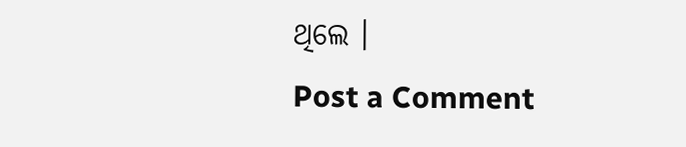ଥିଲେ ।
Post a Comment